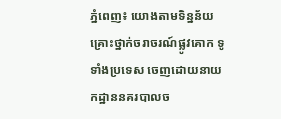ភ្នំពេញ៖ យោងតាមទិន្នន័យ គ្រោះថ្នាក់ចរាចរណ៍ផ្លូវគោក ទូទាំងប្រទេស ចេញដោយនាយកដ្ឋាននគរបាលច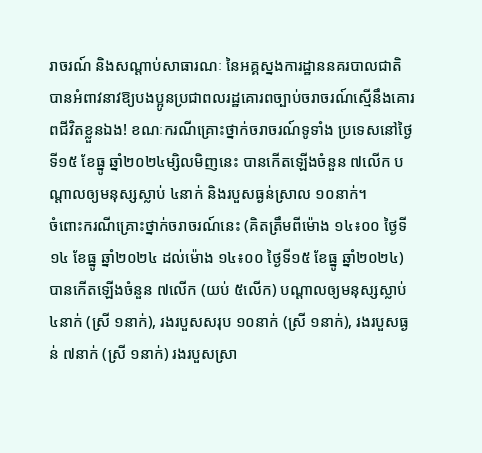រាចរណ៍ និងសណ្តាប់សាធារណៈ នៃអគ្គស្នងការដ្ឋាននគរបាលជាតិ បានអំពាវនាវឱ្យបងប្អូនប្រជាពលរដ្ឋគោរពច្បាប់ចរាចរណ៍ស្មើនឹងគោរពជីវិតខ្លួនឯង! ខណៈករណីគ្រោះថ្នាក់ចរាចរណ៍ទូទាំង ប្រទេសនៅថ្ងៃទី១៥ ខែធ្នូ ឆ្នាំ២០២៤ម្សិលមិញនេះ បានកើតឡើងចំនួន ៧លើក បណ្តាលឲ្យមនុស្សស្លាប់ ៤នាក់ និងរបួសធ្ងន់ស្រាល ១០នាក់។
ចំពោះករណីគ្រោះថ្នាក់ចរាចរណ៍នេះ (គិតត្រឹមពីម៉ោង ១៤៖០០ ថ្ងៃទី១៤ ខែធ្នូ ឆ្នាំ២០២៤ ដល់ម៉ោង ១៤៖០០ ថ្ងៃទី១៥ ខែធ្នូ ឆ្នាំ២០២៤) បានកើតឡើងចំនួន ៧លើក (យប់ ៥លើក) បណ្តាលឲ្យមនុស្សស្លាប់ ៤នាក់ (ស្រី ១នាក់), រងរបួសសរុប ១០នាក់ (ស្រី ១នាក់), រងរបួសធ្ងន់ ៧នាក់ (ស្រី ១នាក់) រងរបួសស្រា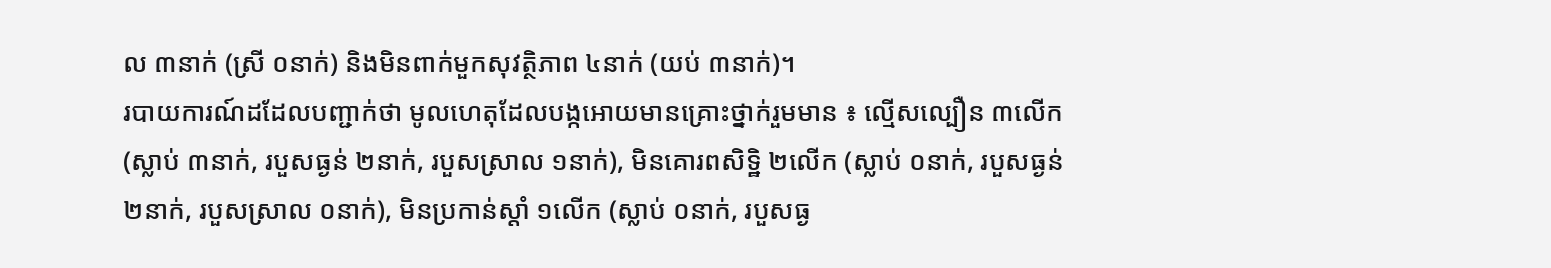ល ៣នាក់ (ស្រី ០នាក់) និងមិនពាក់មួកសុវត្ថិភាព ៤នាក់ (យប់ ៣នាក់)។
របាយការណ៍ដដែលបញ្ជាក់ថា មូលហេតុដែលបង្កអោយមានគ្រោះថ្នាក់រួមមាន ៖ ល្មើសល្បឿន ៣លើក (ស្លាប់ ៣នាក់, របួសធ្ងន់ ២នាក់, របួសស្រាល ១នាក់), មិនគោរពសិទ្ឋិ ២លើក (ស្លាប់ ០នាក់, របួសធ្ងន់ ២នាក់, របួសស្រាល ០នាក់), មិនប្រកាន់ស្តាំ ១លើក (ស្លាប់ ០នាក់, របួសធ្ង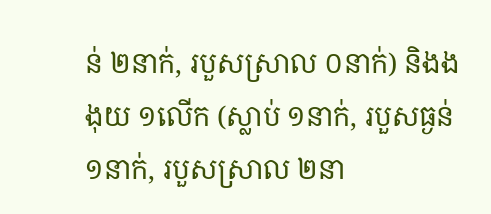ន់ ២នាក់, របួសស្រាល ០នាក់) និងងងុយ ១លើក (ស្លាប់ ១នាក់, របួសធ្ងន់ ១នាក់, របួសស្រាល ២នា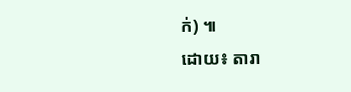ក់) ៕
ដោយ៖ តារា